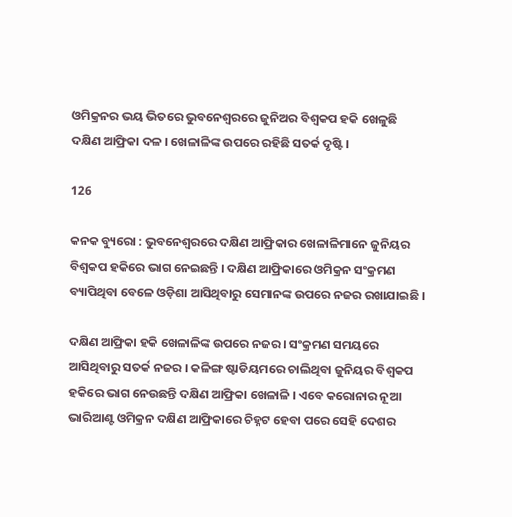ଓମିକ୍ରନର ଭୟ ଭିତରେ ଭୁବନେଶ୍ୱରରେ ଜୁନିଅର ବିଶ୍ୱକପ ହକି ଖେଳୁଛି ଦକ୍ଷିଣ ଆଫ୍ରିକା ଦଳ । ଖେଳାଳିଙ୍କ ଉପରେ ରହିଛି ସତର୍କ ଦୃଷ୍ଟି ।

126

କନକ ବ୍ୟୁରୋ : ଭୁବନେଶ୍ୱରରେ ଦକ୍ଷିଣ ଆଫ୍ରିକାର ଖେଳାଳିମାନେ ଜୁନିୟର ବିଶ୍ୱକପ ହକିରେ ଭାଗ ନେଇଛନ୍ତି । ଦକ୍ଷିଣ ଆଫ୍ରିକାରେ ଓମିକ୍ରନ ସଂକ୍ରମଣ ବ୍ୟାପିଥିବା ବେଳେ ଓଡ଼ିଶା ଆସିଥିବାରୁ ସେମାନଙ୍କ ଉପରେ ନଜର ରଖାଯାଇଛି ।

ଦକ୍ଷିଣ ଆଫ୍ରିକା ହକି ଖେଳାଳିଙ୍କ ଉପରେ ନଜର । ସଂକ୍ରମଣ ସମୟରେ ଆସିଥିବାରୁ ସତର୍କ ନଜର । କଳିଙ୍ଗ ଷ୍ଟାଡିୟମରେ ଚାଲିଥିବା ଜୁନିୟର ବିଶ୍ୱକପ ହକିରେ ଭାଗ ନେଉଛନ୍ତି ଦକ୍ଷିଣ ଆଫ୍ରିକା ଖେଳାଳି । ଏବେ କରୋନାର ନୂଆ ଭାରିଆଣ୍ଟ ଓମିକ୍ରନ ଦକ୍ଷିଣ ଆଫ୍ରିକାରେ ଚିହ୍ନଟ ହେବା ପରେ ସେହି ଦେଶର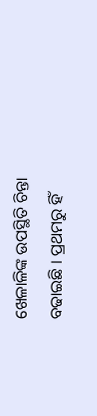ଖେଳାଳିଙ୍କ ଉପସ୍ଥିତି ଚିନ୍ତା ବଢାଇଛି । ପ୍ରଥମରୁ ହିଁ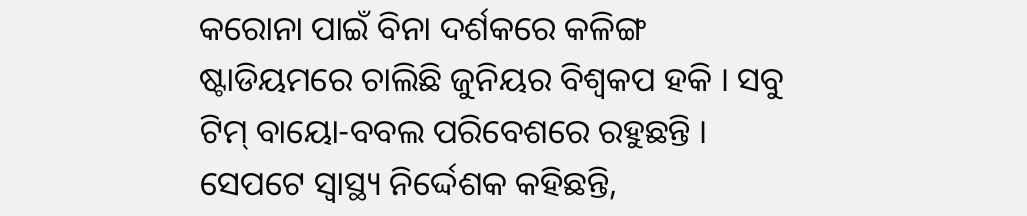କରୋନା ପାଇଁ ବିନା ଦର୍ଶକରେ କଳିଙ୍ଗ ଷ୍ଟାଡିୟମରେ ଚାଲିଛି ଜୁନିୟର ବିଶ୍ୱକପ ହକି । ସବୁ ଟିମ୍ ବାୟୋ-ବବଲ ପରିବେଶରେ ରହୁଛନ୍ତି । ସେପଟେ ସ୍ୱାସ୍ଥ୍ୟ ନିର୍ଦ୍ଦେଶକ କହିଛନ୍ତି,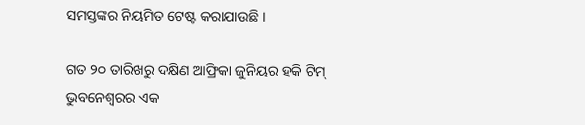ସମସ୍ତଙ୍କର ନିୟମିତ ଟେଷ୍ଟ କରାଯାଉଛି ।

ଗତ ୨୦ ତାରିଖରୁ ଦକ୍ଷିଣ ଆଫ୍ରିକା ଜୁନିୟର ହକି ଟିମ୍ ଭୁବନେଶ୍ୱରର ଏକ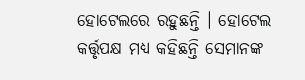ହୋଟେଲରେ ରହୁଛନ୍ତି । ହୋଟେଲ କର୍ତ୍ତୃପକ୍ଷ ମଧ୍ୟ କହିଛନ୍ତି ସେମାନଙ୍କ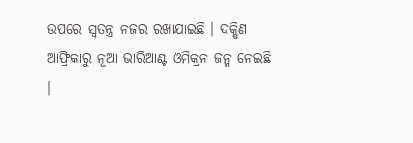ଉପରେ ସ୍ୱତନ୍ତ୍ର ନଜର ରଖାଯାଇଛି । ଦକ୍ଷିଣ ଆଫ୍ରିକାରୁ ନୂଆ ଭାରିଆଣ୍ଟ ଓମିକ୍ରନ ଜନ୍ମ ନେଇଛି ।